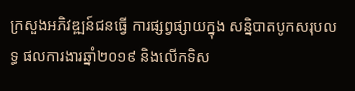ក្រសួងអភិវឌ្ឍន៍ជនធ្វើ ការផ្សព្វផ្សាយក្នុង សន្និបាតបូកសរុបលទ្ធ ផលការងារឆ្នាំ២០១៩ និងលើកទិស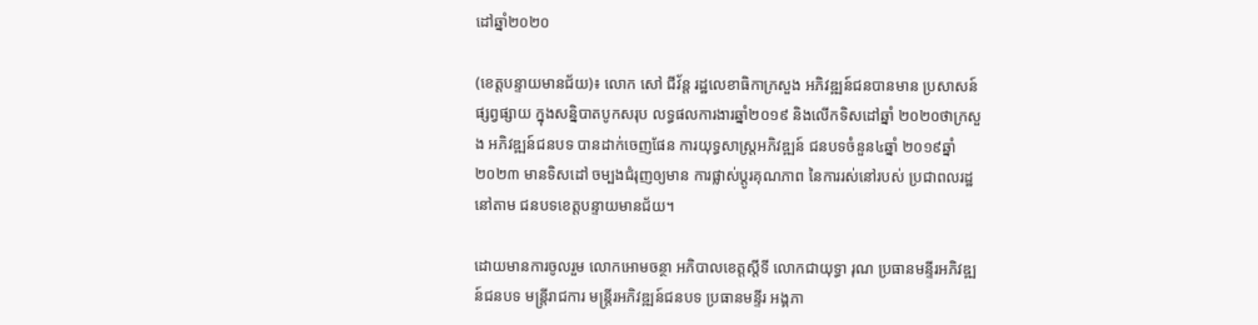ដៅឆ្នាំ២០២០

(ខេត្តបន្ទាយមានជ័យ)៖ លោក សៅ ជីវ័ន្ត រដ្ឋលេខាធិកាក្រសួង អភិវឌ្ឍន៍ជនបានមាន ប្រសាសន៍ផ្សព្វផ្សាយ ក្នុងសន្និបាតបូកសរុប លទ្ធផលការងារឆ្នាំ២០១៩ និងលើកទិសដៅឆ្នាំ ២០២០ថាក្រសួង អភិវឌ្ឍន៍ជនបទ បានដាក់ចេញផែន ការយុទ្ធសាស្រ្តអភិវឌ្ឍន៍ ជនបទចំនួន៤ឆ្នាំ ២០១៩ឆ្នាំ២០២៣ មានទិសដៅ ចម្បងជំរុញឲ្យមាន ការផ្លាស់ប្តូរគុណភាព នៃការរស់នៅរបស់ ប្រជាពលរដ្ឋនៅតាម ជនបទខេត្តបន្ទាយមានជ័យ។

ដោយមានការចូលរួម លោកអោមចន្ថា អភិបាលខេត្តស្តីទី លោកជាយុទ្ធា រុណ ប្រធានមន្ទីរអភិវឌ្ឍន៍ជនបទ មន្ត្រីរាជការ មន្ត្រីរអភិវឌ្ឍន៍ជនបទ ប្រធានមន្ទីរ អង្គភា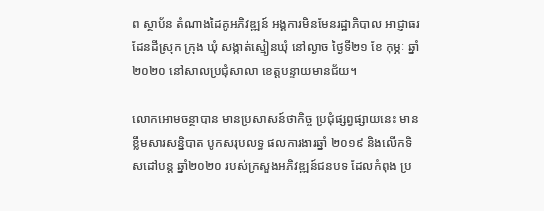ព ស្ថាប័ន តំណាងដៃគូអភិវឌ្ឍន៍ អង្គការមិនមែនរដ្ឋាភិបាល អាជ្ញាធរដែនដីស្រុក ក្រុង ឃុំ សង្កាត់ស្មៀនឃុំ នៅល្ងាច ថ្ងៃទី២១ ខែ កុម្ភៈ ឆ្នាំ២០២០ នៅសាលប្រជុំសាលា ខេត្តបន្ទាយមានជ័យ។

លោកអោមចន្ថាបាន មានប្រសាសន៍ថាកិច្ច ប្រជុំផ្សព្វផ្សាយនេះ មានខ្លឹមសារសន្និបាត បូកសរុបលទ្ធ ផលការងារឆ្នាំ ២០១៩ និងលើកទិសដៅបន្ត ឆ្នាំ២០២០ របស់ក្រសួងអភិវឌ្ឍន៍ជនបទ ដែលកំពុង ប្រ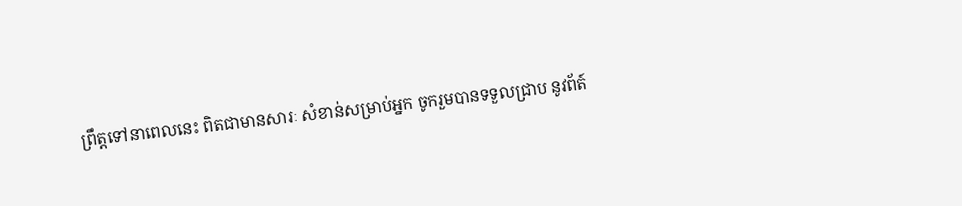ព្រឹត្តទៅនាពេលនេះ ពិតជាមានសារៈ សំខាន់សម្រាប់អ្នក ចូករួមបានទទួលជ្រាប នូវព័ត៍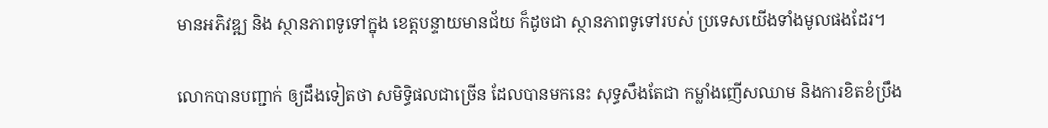មានអភិវឌ្ឍ និង ស្ថានភាពទូទៅក្នុង ខេត្តបន្ទាយមានជ័យ ក៏ដូចជា ស្ថានភាពទូទៅរបស់ ប្រទេសយើងទាំងមូលផងដែរ។

លោកបានបញ្ជាក់ ឲ្យដឹងទៀតថា សមិទ្ធិផលជាច្រើន ដែលបានមកនេះ សុទ្ធសឹងតែជា កម្លាំងញើសឈាម និងការខិតខំប្រឹង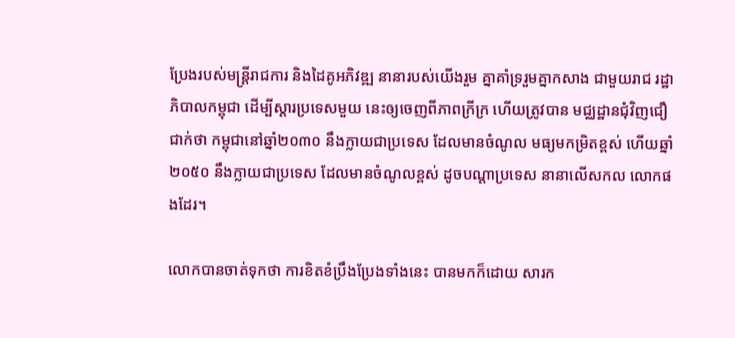ប្រែងរបស់មន្ត្រីរាជការ និងដៃគូអភិវឌ្ឍ នានារបស់យើងរួម គ្នាគាំទ្ររួមគ្នាកសាង ជាមួយរាជ រដ្ឋាភិបាលកម្ពុជា ដើម្បីស្តារប្រទេសមួយ នេះឲ្យចេញពីភាពក្រីក្រ ហើយត្រូវបាន មជ្ឈដ្ឋានជុំវិញជឿជាក់ថា កម្ពុជានៅឆ្នាំ២០៣០ នឹងក្លាយជាប្រទេស ដែលមានចំណូល មធ្យមកម្រិតខ្ពស់ ហើយឆ្នាំ២០៥០ នឹងក្លាយជាប្រទេស ដែលមានចំណូលខ្ពស់ ដូចបណ្តាប្រទេស នានាលើសកល លោកផងដែរ។

លោកបានចាត់ទុកថា ការខិតខំប្រឹងប្រែងទាំងនេះ បានមកក៏ដោយ សារក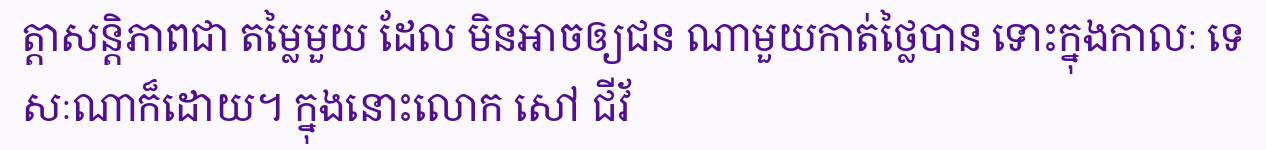ត្តាសន្តិភាពជា តម្លៃមួយ ដែល មិនអាចឲ្យជន ណាមួយកាត់ថ្លៃបាន ទោះក្នុងកាលៈ ទេសៈណាក៏ដោយ។ ក្នុងនោះលោក សៅ ជីវ័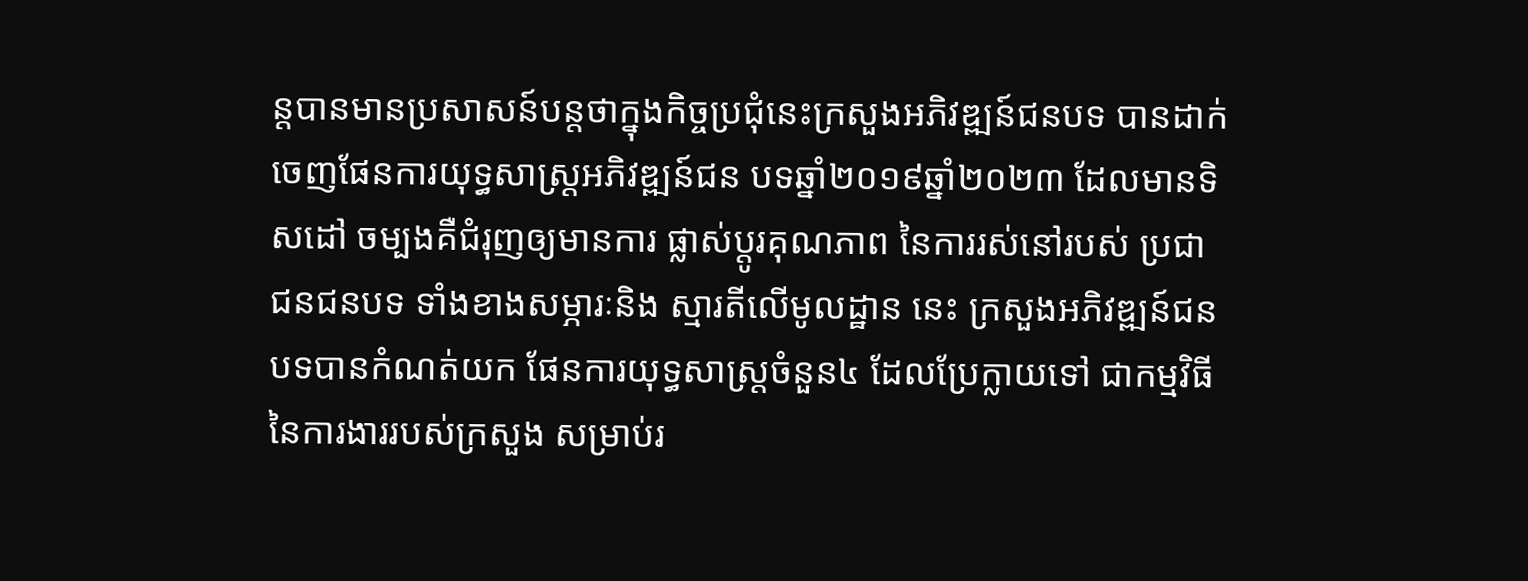ន្តបានមានប្រសាសន៍បន្តថាក្នុងកិច្ចប្រជុំនេះក្រសួងអភិវឌ្ឍន៍ជនបទ បានដាក់ចេញផែនការយុទ្ធសាស្រ្តអភិវឌ្ឍន៍ជន បទឆ្នាំ២០១៩ឆ្នាំ២០២៣ ដែលមានទិសដៅ ចម្បងគឺជំរុញឲ្យមានការ ផ្លាស់ប្តូរគុណភាព នៃការរស់នៅរបស់ ប្រជាជនជនបទ ទាំងខាងសម្ភារៈនិង ស្មារតីលើមូលដ្ឋាន នេះ ក្រសួងអភិវឌ្ឍន៍ជន បទបានកំណត់យក ផែនការយុទ្ធសាស្រ្តចំនួន៤ ដែលប្រែក្លាយទៅ ជាកម្មវិធី នៃការងាររបស់ក្រសួង សម្រាប់រ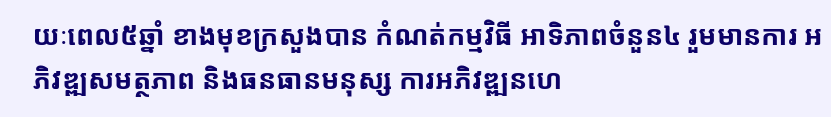យៈពេល៥ឆ្នាំ ខាងមុខក្រសួងបាន កំណត់កម្មវិធី អាទិភាពចំនួន៤ រួមមានការ អភិវឌ្ឍសមត្ថភាព និងធនធានមនុស្ស ការអភិវឌ្ឍនហេ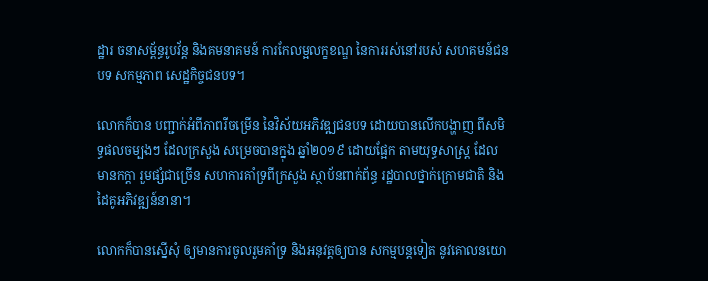ដ្ឋារ ចនាសម្ព័ន្ធរូបវ័ន្ត និងគមនាគមន៍ ការកែលម្អលក្ខខណ្ឌ នៃការរស់នៅរបស់ សហគមន៍ជនបទ សកម្មភាព សេដ្ឋកិច្ចជនបទ។

លោកក៏បាន បញ្ជាក់អំពីភាពរីចម្រើន នៃវិស័យអភិវឌ្ឍជនបទ ដោយបានលើកបង្ហាញ ពីសមិទ្ធផលចម្បងៗ ដែលក្រសួង សម្រេចបានក្នុង ឆ្នាំ២០១៩ ដោយផ្អែក តាមយុទ្ធសាស្ត្រ ដែលមានកក្តា រួមផ្សំជាច្រើន សហការគាំទ្រពីក្រសួង ស្ថាប័នពាក់ព័ន្ធ រដ្ឋបាលថ្នាក់ក្រោមជាតិ និងដៃគូអភិវឌ្ឍន៍នានា។

លោកក៏បានស្នើសុំ ឲ្យមានការចូលរួមគាំទ្រ និងអនុវត្តឲ្យបាន សកម្មបន្តទៀត នូវគោលនយោ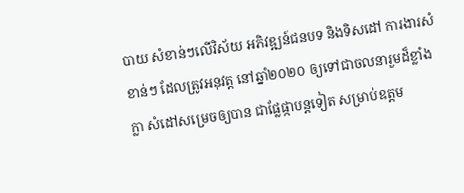បាយ សំខាន់ៗលើវិស័យ អភិវឌ្ឍន៍ជនបទ និងទិសដៅ ការងារសំខាន់ៗ ដែលត្រូវអនុវត្ត នៅឆ្នាំ២០២០ ឲ្យទៅជាចលនារួមដ៏ខ្លាំងក្លា សំដៅសម្រេចឲ្យបាន ជាផ្លែផ្កាបន្តទៀត សម្រាប់ឧត្តម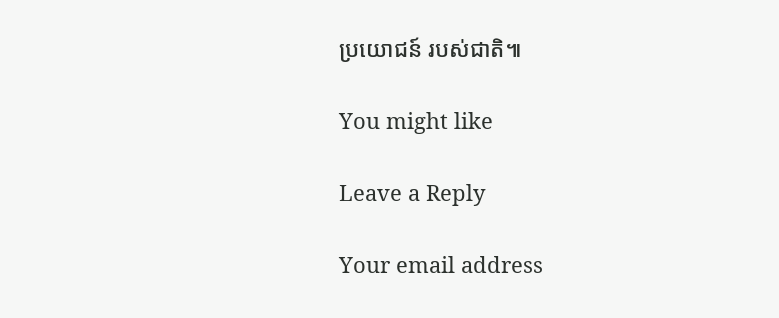ប្រយោជន៍ របស់ជាតិ៕

You might like

Leave a Reply

Your email address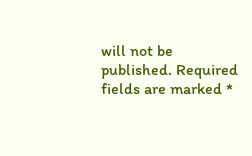will not be published. Required fields are marked *